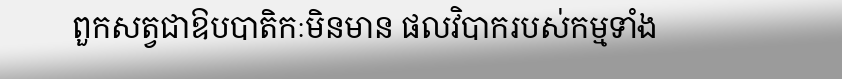ពួកសត្វជាឱបបាតិកៈមិនមាន ផលវិបាករបស់កម្មទាំង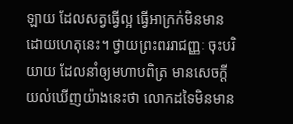ឡាយ ដែលសត្វធ្វើល្អ ធ្វើអាក្រក់មិនមាន ដោយហេតុនេះ។ ថ្វាយព្រះពររាជញ្ញៈ ចុះបរិយាយ ដែលនាំឲ្យមហាបពិត្រ មានសេចក្តីយល់ឃើញយ៉ាងនេះថា លោកដទៃមិនមាន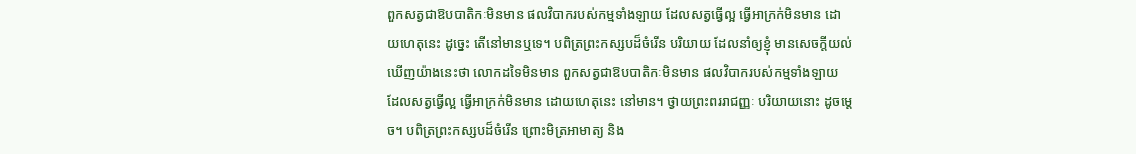ពួកសត្វជាឱបបាតិកៈមិនមាន ផលវិបាករបស់កម្មទាំងឡាយ ដែលសត្វធ្វើល្អ ធ្វើអាក្រក់មិនមាន ដោយហេតុនេះ ដូច្នេះ តើនៅមានឬទេ។ បពិត្រព្រះកស្សបដ៏ចំរើន បរិយាយ ដែលនាំឲ្យខ្ញុំ មានសេចក្តីយល់ឃើញយ៉ាងនេះថា លោកដទៃមិនមាន ពួកសត្វជាឱបបាតិកៈមិនមាន ផលវិបាករបស់កម្មទាំងឡាយ ដែលសត្វធ្វើល្អ ធ្វើអាក្រក់មិនមាន ដោយហេតុនេះ នៅមាន។ ថ្វាយព្រះពររាជញ្ញៈ បរិយាយនោះ ដូចម្តេច។ បពិត្រព្រះកស្សបដ៏ចំរើន ព្រោះមិត្រអាមាត្យ និង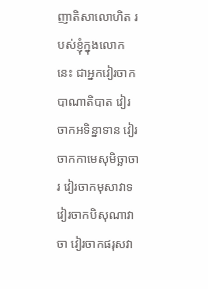ញាតិសាលោហិត របស់ខ្ញុំក្នុងលោកនេះ ជាអ្នកវៀរចាកបាណាតិបាត វៀរចាកអទិន្នាទាន វៀរចាកកាមេសុមិច្ឆាចារ វៀរចាកមុសាវាទ វៀរចាកបិសុណាវាចា វៀរចាកផរុសវា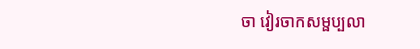ចា វៀរចាកសម្ផប្បលា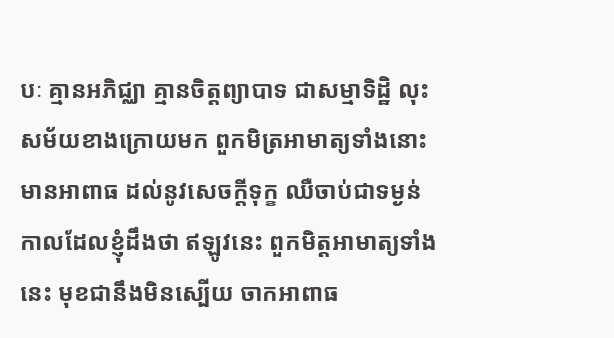បៈ គ្មានអភិជ្ឈា គ្មានចិត្តព្យាបាទ ជាសម្មាទិដ្ឋិ លុះសម័យខាងក្រោយមក ពួកមិត្រអាមាត្យទាំងនោះ មានអាពាធ ដល់នូវសេចក្តីទុក្ខ ឈឺចាប់ជាទម្ងន់ កាលដែលខ្ញុំដឹងថា ឥឡូវនេះ ពួកមិត្តអាមាត្យទាំងនេះ មុខជានឹងមិនស្បើយ ចាកអាពាធ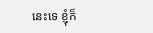នេះទេ ខ្ញុំក៏